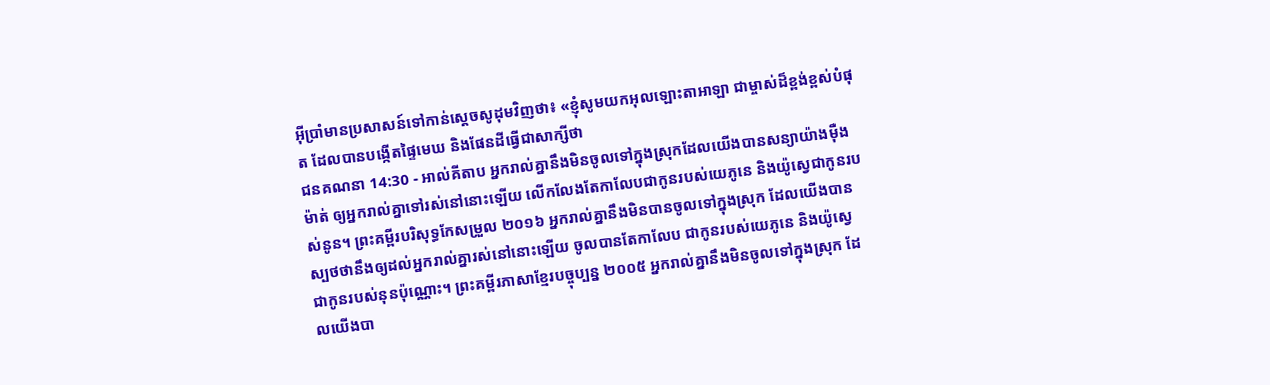អ៊ីប្រាំមានប្រសាសន៍ទៅកាន់ស្តេចសូដុមវិញថា៖ «ខ្ញុំសូមយកអុលឡោះតាអាឡា ជាម្ចាស់ដ៏ខ្ពង់ខ្ពស់បំផុត ដែលបានបង្កើតផ្ទៃមេឃ និងផែនដីធ្វើជាសាក្សីថា
ជនគណនា 14:30 - អាល់គីតាប អ្នករាល់គ្នានឹងមិនចូលទៅក្នុងស្រុកដែលយើងបានសន្យាយ៉ាងម៉ឺងម៉ាត់ ឲ្យអ្នករាល់គ្នាទៅរស់នៅនោះឡើយ លើកលែងតែកាលែបជាកូនរបស់យេភូនេ និងយ៉ូស្វេជាកូនរបស់នូន។ ព្រះគម្ពីរបរិសុទ្ធកែសម្រួល ២០១៦ អ្នករាល់គ្នានឹងមិនបានចូលទៅក្នុងស្រុក ដែលយើងបានស្បថថានឹងឲ្យដល់អ្នករាល់គ្នារស់នៅនោះឡើយ ចូលបានតែកាលែប ជាកូនរបស់យេភូនេ និងយ៉ូស្វេ ជាកូនរបស់នុនប៉ុណ្ណោះ។ ព្រះគម្ពីរភាសាខ្មែរបច្ចុប្បន្ន ២០០៥ អ្នករាល់គ្នានឹងមិនចូលទៅក្នុងស្រុក ដែលយើងបា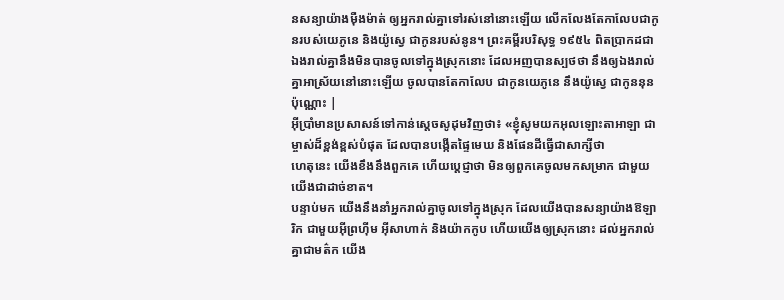នសន្យាយ៉ាងម៉ឺងម៉ាត់ ឲ្យអ្នករាល់គ្នាទៅរស់នៅនោះឡើយ លើកលែងតែកាលែបជាកូនរបស់យេភូនេ និងយ៉ូស្វេ ជាកូនរបស់នូន។ ព្រះគម្ពីរបរិសុទ្ធ ១៩៥៤ ពិតប្រាកដជាឯងរាល់គ្នានឹងមិនបានចូលទៅក្នុងស្រុកនោះ ដែលអញបានស្បថថា នឹងឲ្យឯងរាល់គ្នាអាស្រ័យនៅនោះឡើយ ចូលបានតែកាលែប ជាកូនយេភូនេ នឹងយ៉ូស្វេ ជាកូននុនប៉ុណ្ណោះ |
អ៊ីប្រាំមានប្រសាសន៍ទៅកាន់ស្តេចសូដុមវិញថា៖ «ខ្ញុំសូមយកអុលឡោះតាអាឡា ជាម្ចាស់ដ៏ខ្ពង់ខ្ពស់បំផុត ដែលបានបង្កើតផ្ទៃមេឃ និងផែនដីធ្វើជាសាក្សីថា
ហេតុនេះ យើងខឹងនឹងពួកគេ ហើយប្ដេជ្ញាថា មិនឲ្យពួកគេចូលមកសម្រាក ជាមួយយើងជាដាច់ខាត។
បន្ទាប់មក យើងនឹងនាំអ្នករាល់គ្នាចូលទៅក្នុងស្រុក ដែលយើងបានសន្យាយ៉ាងឱឡារិក ជាមួយអ៊ីព្រហ៊ីម អ៊ីសាហាក់ និងយ៉ាកកូប ហើយយើងឲ្យស្រុកនោះ ដល់អ្នករាល់គ្នាជាមត៌ក យើង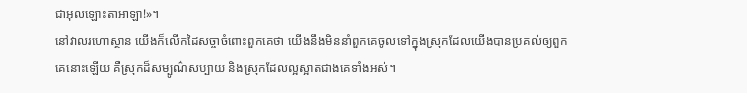ជាអុលឡោះតាអាឡា!»។
នៅវាលរហោស្ថាន យើងក៏លើកដៃសច្ចាចំពោះពួកគេថា យើងនឹងមិននាំពួកគេចូលទៅក្នុងស្រុកដែលយើងបានប្រគល់ឲ្យពួកគេនោះឡើយ គឺស្រុកដ៏សម្បូណ៌សប្បាយ និងស្រុកដែលល្អស្អាតជាងគេទាំងអស់។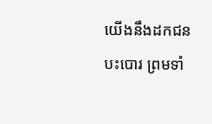យើងនឹងដកជនបះបោរ ព្រមទាំ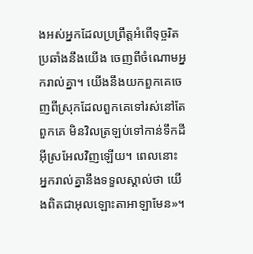ងអស់អ្នកដែលប្រព្រឹត្តអំពើទុច្ចរិតប្រឆាំងនឹងយើង ចេញពីចំណោមអ្នករាល់គ្នា។ យើងនឹងយកពួកគេចេញពីស្រុកដែលពួកគេទៅរស់នៅតែពួកគេ មិនវិលត្រឡប់ទៅកាន់ទឹកដីអ៊ីស្រអែលវិញឡើយ។ ពេលនោះ អ្នករាល់គ្នានឹងទទួលស្គាល់ថា យើងពិតជាអុលឡោះតាអាឡាមែន»។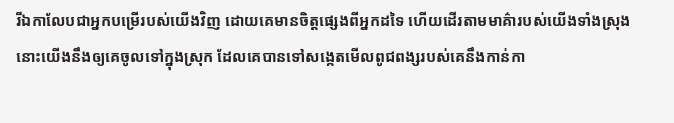រីឯកាលែបជាអ្នកបម្រើរបស់យើងវិញ ដោយគេមានចិត្តផ្សេងពីអ្នកដទៃ ហើយដើរតាមមាគ៌ារបស់យើងទាំងស្រុង នោះយើងនឹងឲ្យគេចូលទៅក្នុងស្រុក ដែលគេបានទៅសង្កេតមើលពូជពង្សរបស់គេនឹងកាន់កា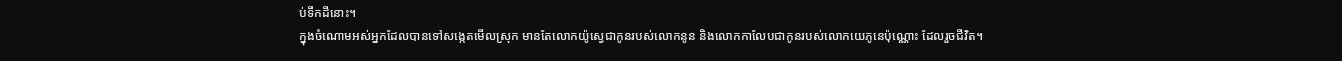ប់ទឹកដីនោះ។
ក្នុងចំណោមអស់អ្នកដែលបានទៅសង្កេតមើលស្រុក មានតែលោកយ៉ូស្វេជាកូនរបស់លោកនូន និងលោកកាលែបជាកូនរបស់លោកយេភូនេប៉ុណ្ណោះ ដែលរួចជីវិត។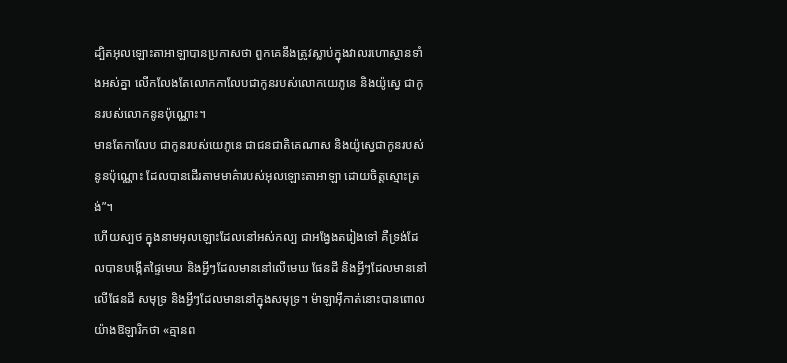ដ្បិតអុលឡោះតាអាឡាបានប្រកាសថា ពួកគេនឹងត្រូវស្លាប់ក្នុងវាលរហោស្ថានទាំងអស់គ្នា លើកលែងតែលោកកាលែបជាកូនរបស់លោកយេភូនេ និងយ៉ូស្វេ ជាកូនរបស់លោកនូនប៉ុណ្ណោះ។
មានតែកាលែប ជាកូនរបស់យេភូនេ ជាជនជាតិគេណាស និងយ៉ូស្វេជាកូនរបស់នូនប៉ុណ្ណោះ ដែលបានដើរតាមមាគ៌ារបស់អុលឡោះតាអាឡា ដោយចិត្តស្មោះត្រង់”។
ហើយស្បថ ក្នុងនាមអុលឡោះដែលនៅអស់កល្ប ជាអង្វែងតរៀងទៅ គឺទ្រង់ដែលបានបង្កើតផ្ទៃមេឃ និងអ្វីៗដែលមាននៅលើមេឃ ផែនដី និងអ្វីៗដែលមាននៅលើផែនដី សមុទ្រ និងអ្វីៗដែលមាននៅក្នុងសមុទ្រ។ ម៉ាឡាអ៊ីកាត់នោះបានពោលយ៉ាងឱឡារិកថា «គ្មានព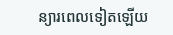ន្យារពេលទៀតឡើយ